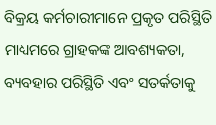ବିକ୍ରୟ କର୍ମଚାରୀମାନେ ପ୍ରକୃତ ପରିସ୍ଥିତି ମାଧ୍ୟମରେ ଗ୍ରାହକଙ୍କ ଆବଶ୍ୟକତା, ବ୍ୟବହାର ପରିସ୍ଥିତି ଏବଂ ସତର୍କତାକୁ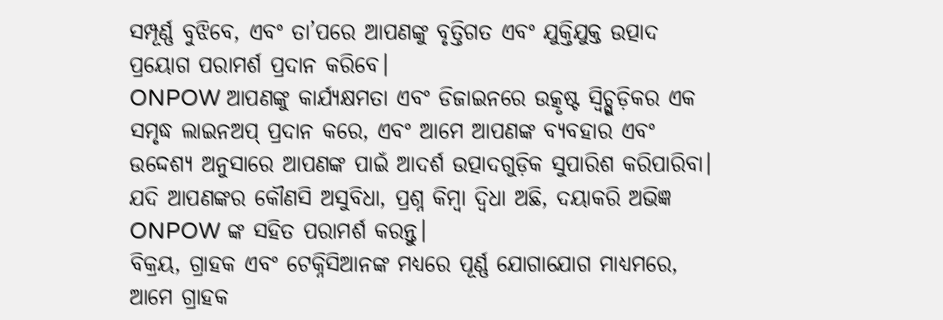ସମ୍ପୂର୍ଣ୍ଣ ବୁଝିବେ, ଏବଂ ତା’ପରେ ଆପଣଙ୍କୁ ବୃତ୍ତିଗତ ଏବଂ ଯୁକ୍ତିଯୁକ୍ତ ଉତ୍ପାଦ ପ୍ରୟୋଗ ପରାମର୍ଶ ପ୍ରଦାନ କରିବେ।
ONPOW ଆପଣଙ୍କୁ କାର୍ଯ୍ୟକ୍ଷମତା ଏବଂ ଡିଜାଇନରେ ଉତ୍କୃଷ୍ଟ ସ୍ୱିଚ୍ଗୁଡ଼ିକର ଏକ ସମୃଦ୍ଧ ଲାଇନଅପ୍ ପ୍ରଦାନ କରେ, ଏବଂ ଆମେ ଆପଣଙ୍କ ବ୍ୟବହାର ଏବଂ ଉଦ୍ଦେଶ୍ୟ ଅନୁସାରେ ଆପଣଙ୍କ ପାଇଁ ଆଦର୍ଶ ଉତ୍ପାଦଗୁଡ଼ିକ ସୁପାରିଶ କରିପାରିବା।
ଯଦି ଆପଣଙ୍କର କୌଣସି ଅସୁବିଧା, ପ୍ରଶ୍ନ କିମ୍ବା ଦ୍ୱିଧା ଅଛି, ଦୟାକରି ଅଭିଜ୍ଞ ONPOW ଙ୍କ ସହିତ ପରାମର୍ଶ କରନ୍ତୁ।
ବିକ୍ରୟ, ଗ୍ରାହକ ଏବଂ ଟେକ୍ନିସିଆନଙ୍କ ମଧ୍ୟରେ ପୂର୍ଣ୍ଣ ଯୋଗାଯୋଗ ମାଧ୍ୟମରେ, ଆମେ ଗ୍ରାହକ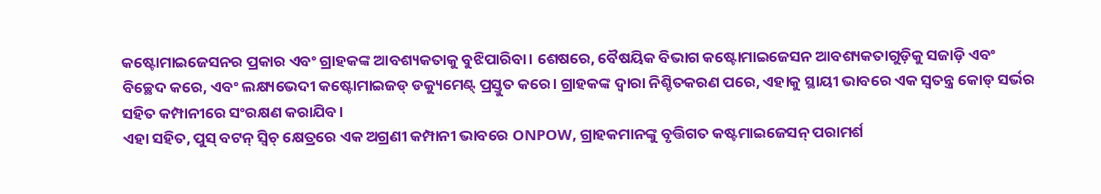କଷ୍ଟୋମାଇଜେସନର ପ୍ରକାର ଏବଂ ଗ୍ରାହକଙ୍କ ଆବଶ୍ୟକତାକୁ ବୁଝିପାରିବା। ଶେଷରେ, ବୈଷୟିକ ବିଭାଗ କଷ୍ଟୋମାଇଜେସନ ଆବଶ୍ୟକତାଗୁଡ଼ିକୁ ସଜାଡ଼ି ଏବଂ ବିଚ୍ଛେଦ କରେ, ଏବଂ ଲକ୍ଷ୍ୟଭେଦୀ କଷ୍ଟୋମାଇଜଡ୍ ଡକ୍ୟୁମେଣ୍ଟ୍ ପ୍ରସ୍ତୁତ କରେ। ଗ୍ରାହକଙ୍କ ଦ୍ୱାରା ନିଶ୍ଚିତକରଣ ପରେ, ଏହାକୁ ସ୍ଥାୟୀ ଭାବରେ ଏକ ସ୍ୱତନ୍ତ୍ର କୋଡ୍ ସର୍ଭର ସହିତ କମ୍ପାନୀରେ ସଂରକ୍ଷଣ କରାଯିବ।
ଏହା ସହିତ, ପୁସ୍ ବଟନ୍ ସ୍ୱିଚ୍ କ୍ଷେତ୍ରରେ ଏକ ଅଗ୍ରଣୀ କମ୍ପାନୀ ଭାବରେ ONPOW, ଗ୍ରାହକମାନଙ୍କୁ ବୃତ୍ତିଗତ କଷ୍ଟମାଇଜେସନ୍ ପରାମର୍ଶ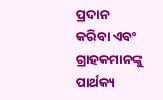ପ୍ରଦାନ କରିବା ଏବଂ ଗ୍ରାହକମାନଙ୍କୁ ପାର୍ଥକ୍ୟ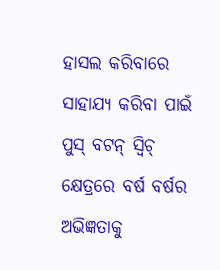ହାସଲ କରିବାରେ ସାହାଯ୍ୟ କରିବା ପାଇଁ ପୁସ୍ ବଟନ୍ ସ୍ୱିଚ୍ କ୍ଷେତ୍ରରେ ବର୍ଷ ବର୍ଷର ଅଭିଜ୍ଞତାକୁ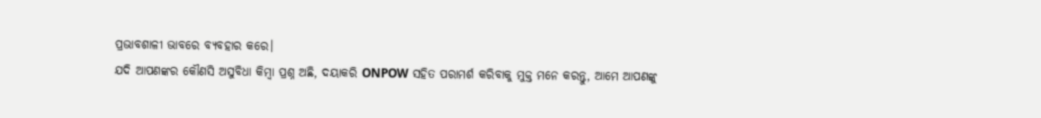ପ୍ରଭାବଶାଳୀ ଭାବରେ ବ୍ୟବହାର କରେ।
ଯଦି ଆପଣଙ୍କର କୌଣସି ଅସୁବିଧା କିମ୍ବା ପ୍ରଶ୍ନ ଅଛି, ଦୟାକରି ONPOW ସହିତ ପରାମର୍ଶ କରିବାକୁ ମୁକ୍ତ ମନେ କରନ୍ତୁ, ଆମେ ଆପଣଙ୍କୁ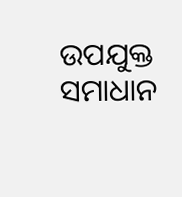ଉପଯୁକ୍ତ ସମାଧାନ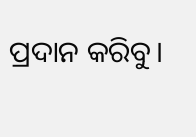ପ୍ରଦାନ କରିବୁ।